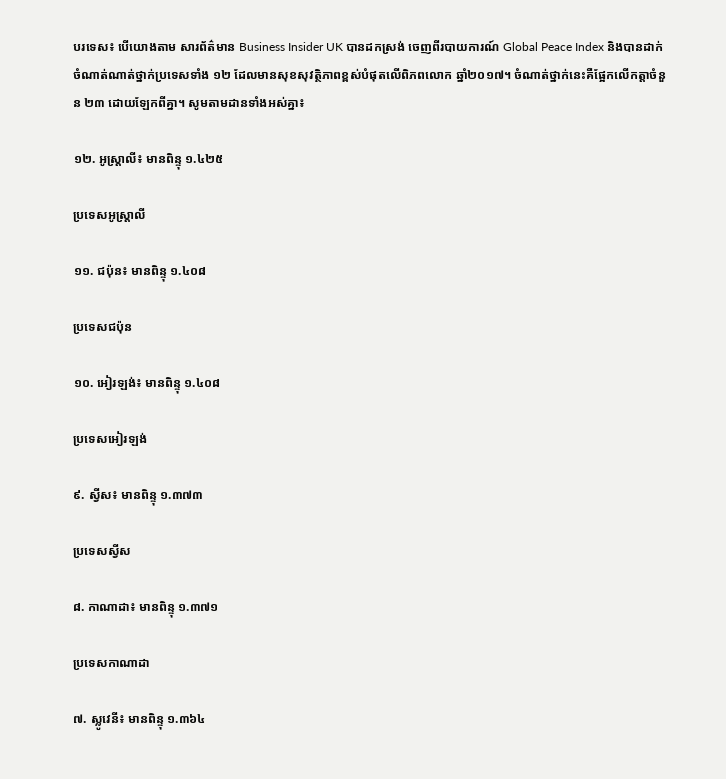បរទេស៖ បើយោងតាម សារព័ត៌មាន Business Insider UK បានដកស្រង់ ចេញពីរបាយការណ៍ Global Peace Index និងបានដាក់ចំណាត់ណាត់ថ្នាក់ប្រទេសទាំង ១២ ដែលមានសុខសុវត្ថិភាពខ្ពស់បំផុតលើពិភពលោក ឆ្នាំ២០១៧។ ចំណាត់ថ្នាក់នេះគឺផ្អែកលើកត្តាចំនួន ២៣ ដោយឡែកពីគ្នា។ សូមតាមដានទាំងអស់គ្នា៖

១២. អូស្ត្រាលី៖ មានពិន្ទុ ១.៤២៥

ប្រទេសអូស្ត្រាលី

១១. ជប៉ុន៖ មានពិន្ទុ ១.៤០៨

ប្រទេសជប៉ុន

១០. អៀរឡង់៖ មានពិន្ទុ ១.៤០៨

ប្រទេសអៀរឡង់

៩. ស្វីស៖ មានពិន្ទុ ១.៣៧៣

ប្រទេសស្វីស

៨. កាណាដា៖ មានពិន្ទុ ១.៣៧១

ប្រទេសកាណាដា

៧. ស្លូវេនី៖ មានពិន្ទុ ១.៣៦៤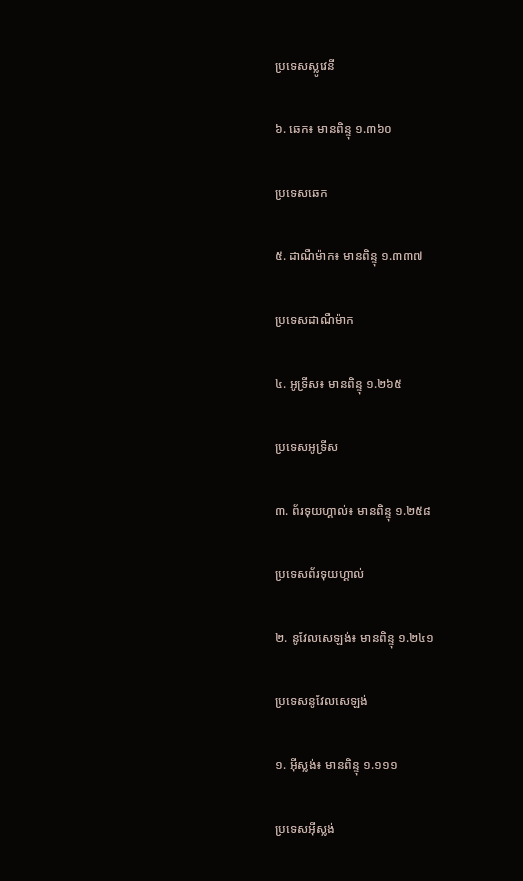ប្រទេសស្លូវេនី

៦. ឆេក៖ មានពិន្ទុ ១.៣៦០

ប្រទេសឆេក

៥. ដាណឺម៉ាក៖ មានពិន្ទុ ១.៣៣៧

ប្រទេសដាណឺម៉ាក

៤. អូទ្រីស៖ មានពិន្ទុ ១.២៦៥

ប្រទេសអូទ្រីស

៣. ព័រទុយហ្គាល់៖ មានពិន្ទុ ១.២៥៨

ប្រទេសព័រទុយហ្គាល់

២. នូវែលសេឡង់៖ មានពិន្ទុ ១.២៤១

ប្រទេសនូវែលសេឡង់

១. អុីស្លង់៖ មានពិន្ទុ ១.១១១

ប្រទេសអុីស្លង់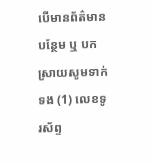បើមានព័ត៌មានបន្ថែម ឬ បកស្រាយសូមទាក់ទង (1) លេខទូរស័ព្ទ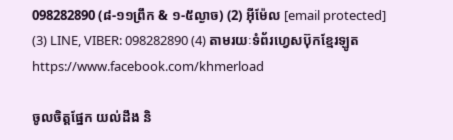098282890 (៨-១១ព្រឹក & ១-៥ល្ងាច) (2) អ៊ីម៉ែល [email protected] (3) LINE, VIBER: 098282890 (4) តាមរយៈទំព័រហ្វេសប៊ុកខ្មែរឡូត https://www.facebook.com/khmerload

ចូលចិត្តផ្នែក យល់ដឹង និ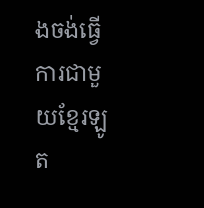ងចង់ធ្វើការជាមួយខ្មែរឡូត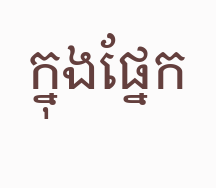ក្នុងផ្នែក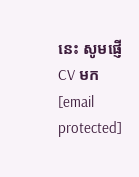នេះ សូមផ្ញើ CV មក [email protected]